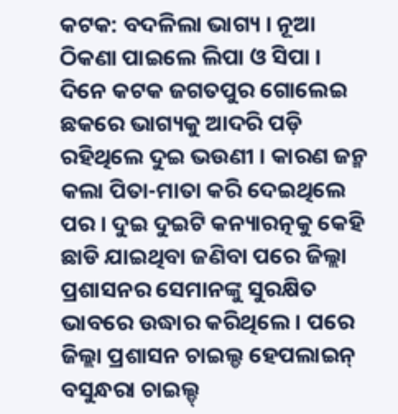କଟକ: ବଦଳିଲା ଭାଗ୍ୟ । ନୂଆ ଠିକଣା ପାଇଲେ ଲିପା ଓ ସିପା । ଦିନେ କଟକ ଜଗତପୁର ଗୋଲେଇ ଛକରେ ଭାଗ୍ୟକୁ ଆଦରି ପଡ଼ି ରହିଥିଲେ ଦୁଇ ଭଉଣୀ । କାରଣ ଜନ୍ମ କଲା ପିତା-ମାତା କରି ଦେଇଥିଲେ ପର । ଦୁଇ ଦୁଇଟି କନ୍ୟାରତ୍ନକୁ କେହି ଛାଡି ଯାଇଥିବା ଜଣିବା ପରେ ଜିଲ୍ଲା ପ୍ରଶାସନର ସେମାନଙ୍କୁ ସୁରକ୍ଷିତ ଭାବରେ ଉଦ୍ଧାର କରିଥିଲେ । ପରେ ଜିଲ୍ଲା ପ୍ରଶାସନ ଚାଇଲ୍ଡ ହେପଲାଇନ୍ ବସୁନ୍ଧରା ଚାଇଲ୍ଡ୍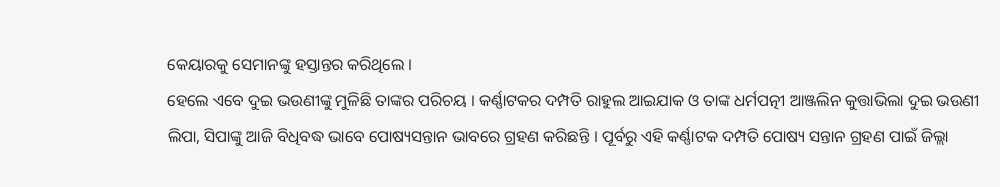କେୟାରକୁ ସେମାନଙ୍କୁ ହସ୍ତାନ୍ତର କରିଥିଲେ ।
ହେଲେ ଏବେ ଦୁଇ ଭଉଣୀଙ୍କୁ ମୁଳିଛି ତାଙ୍କର ପରିଚୟ । କର୍ଣ୍ଣାଟକର ଦମ୍ପତି ରାହୁଲ ଆଇଯାକ ଓ ତାଙ୍କ ଧର୍ମପତ୍ନୀ ଆଞ୍ଜଲିନ କୁତ୍ତାଭିଲା ଦୁଇ ଭଉଣୀ ଲିପା, ସିପାଙ୍କୁ ଆଜି ବିଧିବଦ୍ଧ ଭାବେ ପୋଷ୍ୟସନ୍ତାନ ଭାବରେ ଗ୍ରହଣ କରିଛନ୍ତି । ପୂର୍ବରୁ ଏହି କର୍ଣ୍ଣାଟକ ଦମ୍ପତି ପୋଷ୍ୟ ସନ୍ତାନ ଗ୍ରହଣ ପାଇଁ ଜିଲ୍ଲା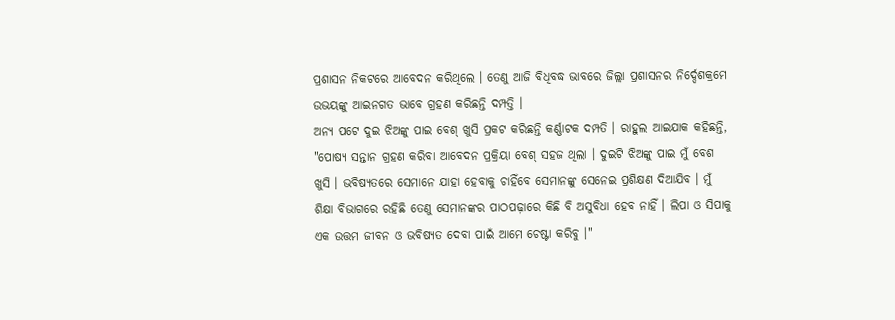ପ୍ରଶାସନ ନିକଟରେ ଆବେଦନ କରିଥିଲେ । ତେଣୁ ଆଜି ବିଧିବଦ୍ଧ ଭାବରେ ଜିଲ୍ଲା ପ୍ରଶାସନର ନିର୍ଦ୍ଦେଶକ୍ରମେ ଉଭୟଙ୍କୁ ଆଇନଗତ ଭାବେ ଗ୍ରହଣ କରିଛନ୍ତି ଦମ୍ପତ୍ତି ।
ଅନ୍ୟ ପଟେ ଦୁଇ ଝିଅଙ୍କୁ ପାଇ ବେଶ୍ ଖୁସି ପ୍ରକଟ କରିଛନ୍ତି କର୍ଣ୍ଣାଟକ ଦମ୍ପତି । ରାହୁଲ ଆଇଯାକ କହିଛନ୍ତି, "ପୋଷ୍ୟ ସନ୍ତାନ ଗ୍ରହଣ କରିବା ଆବେଦନ ପ୍ରକ୍ରିୟା ବେଶ୍ ସହଜ ଥିଲା । ଦୁଇଟି ଝିଅଙ୍କୁ ପାଇ ମୁଁ ବେଶ ଖୁସି । ଭବିଷ୍ୟତରେ ସେମାନେ ଯାହା ହେବାକୁ ଚାହିଁବେ ସେମାନଙ୍କୁ ସେନେଇ ପ୍ରଶିକ୍ଷଣ ଦିଆଯିବ । ମୁଁ ଶିକ୍ଷା ବିଭାଗରେ ରହିଛି ତେଣୁ ସେମାନଙ୍କର ପାଠପଢ଼ାରେ କିଛି ବି ଅସୁବିଧା ହେବ ନାହିଁ । ଲିପା ଓ ସିପାକୁ ଏକ ଉତ୍ତମ ଜୀବନ ଓ ଭବିଷ୍ୟତ ଦେବା ପାଇଁ ଆମେ ଚେଷ୍ଟା କରିବୁ ।"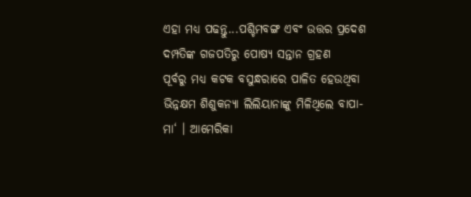ଏହା ମଧ୍ୟ ପଢନ୍ତୁ...ପଶ୍ଚିମବଙ୍ଗ ଏବଂ ଉତ୍ତର ପ୍ରଦେଶ ଦମ୍ପତିଙ୍କ ଗଜପତିରୁ ପୋଷ୍ୟ ସନ୍ତାନ ଗ୍ରହଣ
ପୂର୍ବରୁ ମଧ୍ୟ କଟକ ବସୁନ୍ଧରାରେ ପାଳିତ ହେଉଥିବା ଭିନ୍ନକ୍ଷମ ଶିଶୁକନ୍ୟା ଲିଲିୟାନାଙ୍କୁ ମିଳିଥିଲେ ବାପା-ମା‘ । ଆମେରିକା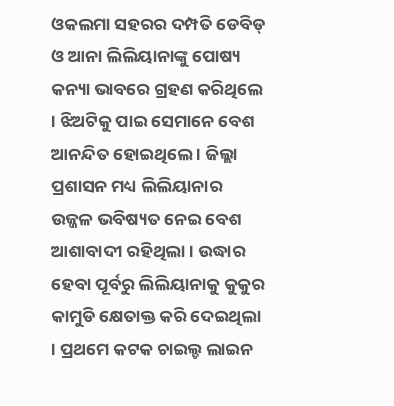ଓକଲମା ସହରର ଦମ୍ପତି ଡେବିଡ୍ ଓ ଆନା ଲିଲିୟାନାଙ୍କୁ ପୋଷ୍ୟ କନ୍ୟା ଭାବରେ ଗ୍ରହଣ କରିଥିଲେ । ଝିଅଟିକୁ ପାଇ ସେମାନେ ବେଶ ଆନନ୍ଦିତ ହୋଇଥିଲେ । ଜିଲ୍ଲା ପ୍ରଶାସନ ମଧ୍ୟ ଲିଲିୟାନାର ଉଜ୍ଜଳ ଭବିଷ୍ୟତ ନେଇ ବେଶ ଆଶାବାଦୀ ରହିଥିଲା । ଉଦ୍ଧାର ହେବା ପୂର୍ବରୁ ଲିଲିୟାନାକୁ କୁକୁର କାମୁଡି କ୍ଷେତାକ୍ତ କରି ଦେଇଥିଲା । ପ୍ରଥମେ କଟକ ଚାଇଲ୍ଡ ଲାଇନ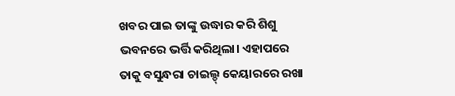ଖବର ପାଇ ତାଙ୍କୁ ଉଦ୍ଧାର କରି ଶିଶୁ ଭବନରେ ଭର୍ତ୍ତି କରିଥିଲା। ଏହାପରେ ତାକୁ ବସୁନ୍ଧରା ଚାଇଲ୍ଡ୍ କେୟାରରେ ରଖା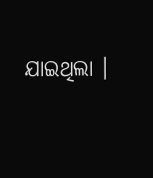ଯାଇଥିଲା ।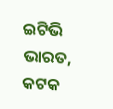ଇଟିଭି ଭାରତ, କଟକ